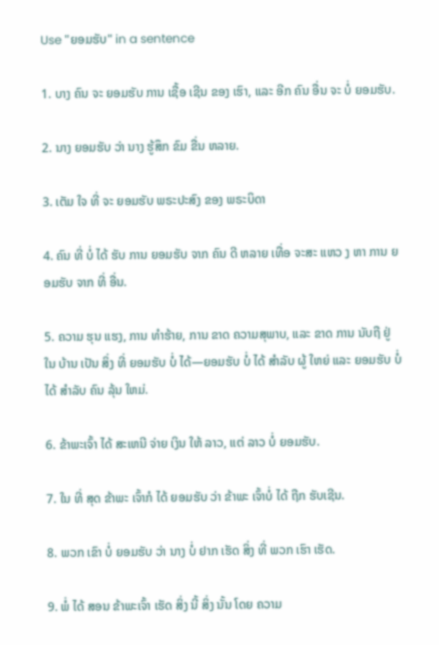Use "ຍອມຮັບ" in a sentence

1. ບາງ ຄົນ ຈະ ຍອມຮັບ ການ ເຊື້ອ ເຊີນ ຂອງ ເຮົາ, ແລະ ອີກ ຄົນ ອື່ນ ຈະ ບໍ່ ຍອມຮັບ.

2. ນາງ ຍອມຮັບ ວ່າ ນາງ ຮູ້ສຶກ ຂົມ ຂື່ນ ຫລາຍ.

3. ເຕັມ ໃຈ ທີ່ ຈະ ຍອມຮັບ ພຣະປະສົງ ຂອງ ພຣະບິດາ

4. ຄົນ ທີ່ ບໍ່ ໄດ້ ຮັບ ການ ຍອມຮັບ ຈາກ ຄົນ ດີ ຫລາຍ ເທື່ອ ຈະສະ ແຫວ ງ ຫາ ການ ຍອມຮັບ ຈາກ ທີ່ ອື່ນ.

5. ຄວາມ ຮຸນ ແຮງ, ການ ທໍາຮ້າຍ, ການ ຂາດ ຄວາມສຸພາບ, ແລະ ຂາດ ການ ນັບຖື ຢູ່ ໃນ ບ້ານ ເປັນ ສິ່ງ ທີ່ ຍອມຮັບ ບໍ່ ໄດ້—ຍອມຮັບ ບໍ່ ໄດ້ ສໍາລັບ ຜູ້ ໃຫຍ່ ແລະ ຍອມຮັບ ບໍ່ ໄດ້ ສໍາລັບ ຄົນ ລຸ້ນ ໃຫມ່.

6. ຂ້າພະເຈົ້າ ໄດ້ ສະເຫນີ ຈ່າຍ ເງິນ ໃຫ້ ລາວ, ແຕ່ ລາວ ບໍ່ ຍອມຮັບ.

7. ໃນ ທີ່ ສຸດ ຂ້າພະ ເຈົ້າກໍ ໄດ້ ຍອມຮັບ ວ່າ ຂ້າພະ ເຈົ້າບໍ່ ໄດ້ ຖືກ ຮັບເຊີນ.

8. ພວກ ເຂົາ ບໍ່ ຍອມຮັບ ວ່າ ນາງ ບໍ່ ຢາກ ເຮັດ ສິ່ງ ທີ່ ພວກ ເຮົາ ເຮັດ.

9. ພໍ່ ໄດ້ ສອນ ຂ້າພະເຈົ້າ ເຮັດ ສິ່ງ ນີ້ ສິ່ງ ນັ້ນ ໂດຍ ຄວາມ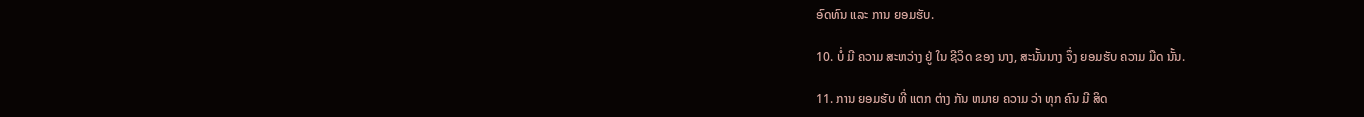ອົດທົນ ແລະ ການ ຍອມຮັບ.

10. ບໍ່ ມີ ຄວາມ ສະຫວ່າງ ຢູ່ ໃນ ຊີວິດ ຂອງ ນາງ, ສະນັ້ນນາງ ຈຶ່ງ ຍອມຮັບ ຄວາມ ມືດ ນັ້ນ.

11. ການ ຍອມຮັບ ທີ່ ແຕກ ຕ່າງ ກັນ ຫມາຍ ຄວາມ ວ່າ ທຸກ ຄົນ ມີ ສິດ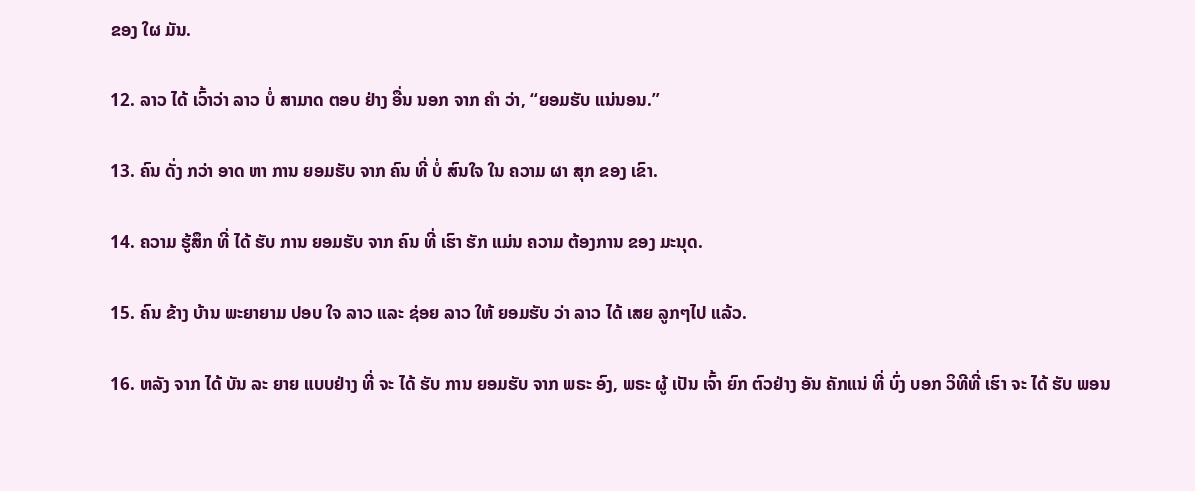ຂອງ ໃຜ ມັນ.

12. ລາວ ໄດ້ ເວົ້າວ່າ ລາວ ບໍ່ ສາມາດ ຕອບ ຢ່າງ ອື່ນ ນອກ ຈາກ ຄໍາ ວ່າ, “ຍອມຮັບ ແນ່ນອນ.”

13. ຄົນ ດັ່ງ ກວ່າ ອາດ ຫາ ການ ຍອມຮັບ ຈາກ ຄົນ ທີ່ ບໍ່ ສົນໃຈ ໃນ ຄວາມ ຜາ ສຸກ ຂອງ ເຂົາ.

14. ຄວາມ ຮູ້ສຶກ ທີ່ ໄດ້ ຮັບ ການ ຍອມຮັບ ຈາກ ຄົນ ທີ່ ເຮົາ ຮັກ ແມ່ນ ຄວາມ ຕ້ອງການ ຂອງ ມະນຸດ.

15. ຄົນ ຂ້າງ ບ້ານ ພະຍາຍາມ ປອບ ໃຈ ລາວ ແລະ ຊ່ອຍ ລາວ ໃຫ້ ຍອມຮັບ ວ່າ ລາວ ໄດ້ ເສຍ ລູກໆໄປ ແລ້ວ.

16. ຫລັງ ຈາກ ໄດ້ ບັນ ລະ ຍາຍ ແບບຢ່າງ ທີ່ ຈະ ໄດ້ ຮັບ ການ ຍອມຮັບ ຈາກ ພຣະ ອົງ, ພຣະ ຜູ້ ເປັນ ເຈົ້າ ຍົກ ຕົວຢ່າງ ອັນ ຄັກແນ່ ທີ່ ບົ່ງ ບອກ ວິທີທີ່ ເຮົາ ຈະ ໄດ້ ຮັບ ພອນ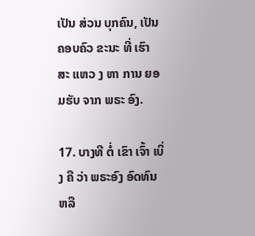ເປັນ ສ່ວນ ບຸກຄົນ, ເປັນ ຄອບຄົວ ຂະນະ ທີ່ ເຮົາ ສະ ແຫວ ງ ຫາ ການ ຍອມຮັບ ຈາກ ພຣະ ອົງ.

17. ບາງທີ ຕໍ່ ເຂົາ ເຈົ້າ ເບິ່ງ ຄື ວ່າ ພຣະອົງ ອົດທົນ ຫລື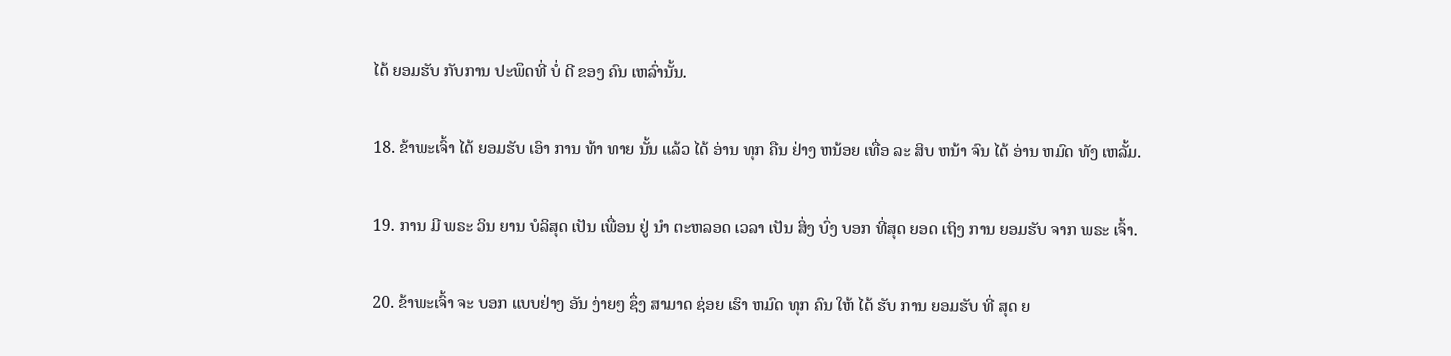ໄດ້ ຍອມຮັບ ກັບການ ປະພຶດທີ່ ບໍ່ ດີ ຂອງ ຄົນ ເຫລົ່ານັ້ນ.

18. ຂ້າພະເຈົ້າ ໄດ້ ຍອມຮັບ ເອົາ ການ ທ້າ ທາຍ ນັ້ນ ແລ້ວ ໄດ້ ອ່ານ ທຸກ ຄືນ ຢ່າງ ຫນ້ອຍ ເທື່ອ ລະ ສິບ ຫນ້າ ຈົນ ໄດ້ ອ່ານ ຫມົດ ທັງ ເຫລັ້ມ.

19. ການ ມີ ພຣະ ວິນ ຍານ ບໍລິສຸດ ເປັນ ເພື່ອນ ຢູ່ ນໍາ ຕະຫລອດ ເວລາ ເປັນ ສິ່ງ ບົ່ງ ບອກ ທີ່ສຸດ ຍອດ ເຖິງ ການ ຍອມຮັບ ຈາກ ພຣະ ເຈົ້າ.

20. ຂ້າພະເຈົ້າ ຈະ ບອກ ແບບຢ່າງ ອັນ ງ່າຍໆ ຊຶ່ງ ສາມາດ ຊ່ອຍ ເຮົາ ຫມົດ ທຸກ ຄົນ ໃຫ້ ໄດ້ ຮັບ ການ ຍອມຮັບ ທີ່ ສຸດ ຍ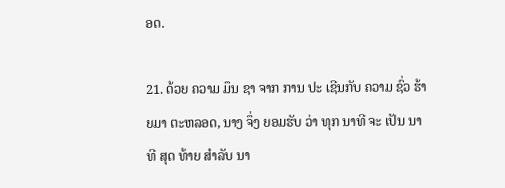ອດ.

21. ດ້ວຍ ຄວາມ ມຶນ ຊາ ຈາກ ການ ປະ ເຊີນກັບ ຄວາມ ຊົ່ວ ຮ້າຍມາ ຕະຫລອດ, ນາງ ຈຶ່ງ ຍອມຮັບ ວ່າ ທຸກ ນາທີ ຈະ ເປັນ ນາທີ ສຸດ ທ້າຍ ສໍາລັບ ນາ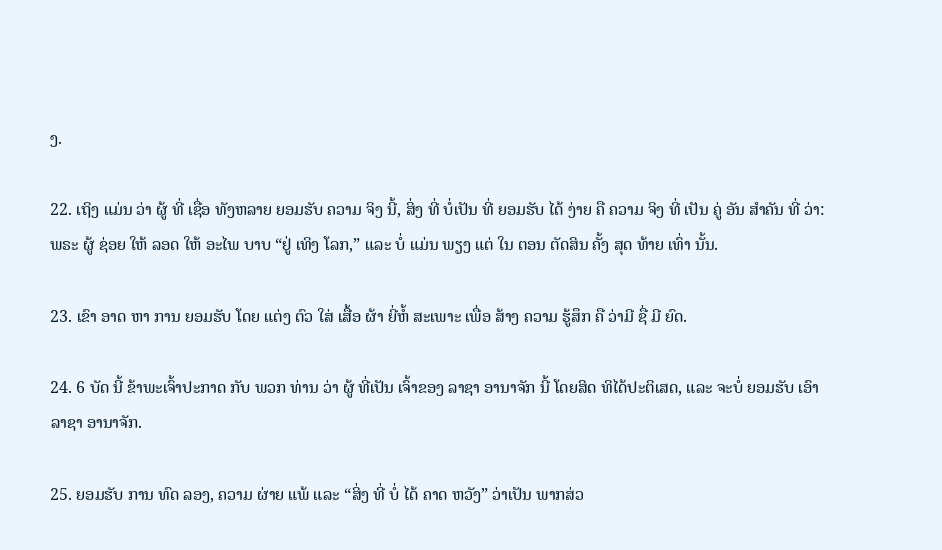ງ.

22. ເຖິງ ແມ່ນ ວ່າ ຜູ້ ທີ່ ເຊື່ອ ທັງຫລາຍ ຍອມຮັບ ຄວາມ ຈິງ ນີ້, ສິ່ງ ທີ່ ບໍ່ເປັນ ທີ່ ຍອມຮັບ ໄດ້ ງ່າຍ ຄື ຄວາມ ຈິງ ທີ່ ເປັນ ຄູ່ ອັນ ສໍາຄັນ ທີ່ ວ່າ: ພຣະ ຜູ້ ຊ່ອຍ ໃຫ້ ລອດ ໃຫ້ ອະໄພ ບາບ “ຢູ່ ເທິງ ໂລກ,” ແລະ ບໍ່ ແມ່ນ ພຽງ ແຕ່ ໃນ ຕອນ ຕັດສິນ ຄັ້ງ ສຸດ ທ້າຍ ເທົ່າ ນັ້ນ.

23. ເຂົາ ອາດ ຫາ ການ ຍອມຮັບ ໂດຍ ແຕ່ງ ຕົວ ໃສ່ ເສື້ອ ຜ້າ ຍີ່ຫໍ້ ສະເພາະ ເພື່ອ ສ້າງ ຄວາມ ຮູ້ສຶກ ຄື ວ່າມີ ຊື່ ມີ ຍົດ.

24. 6 ບັດ ນີ້ ຂ້າພະເຈົ້າປະກາດ ກັບ ພວກ ທ່ານ ວ່າ ຜູ້ ທີ່ເປັນ ເຈົ້າຂອງ ລາຊາ ອານາຈັກ ນີ້ ໂດຍສິດ ທິໄດ້ປະຕິເສດ, ແລະ ຈະບໍ່ ຍອມຮັບ ເອົາ ລາຊາ ອານາຈັກ.

25. ຍອມຮັບ ການ ທົດ ລອງ, ຄວາມ ຜ່າຍ ແພ້ ແລະ “ສິ່ງ ທີ່ ບໍ່ ໄດ້ ຄາດ ຫວັງ” ວ່າເປັນ ພາກສ່ວ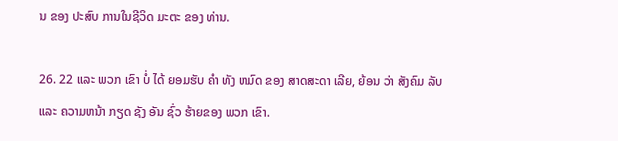ນ ຂອງ ປະສົບ ການໃນຊີວິດ ມະຕະ ຂອງ ທ່ານ.

26. 22 ແລະ ພວກ ເຂົາ ບໍ່ ໄດ້ ຍອມຮັບ ຄໍາ ທັງ ຫມົດ ຂອງ ສາດສະດາ ເລີຍ, ຍ້ອນ ວ່າ ສັງຄົມ ລັບ ແລະ ຄວາມຫນ້າ ກຽດ ຊັງ ອັນ ຊົ່ວ ຮ້າຍຂອງ ພວກ ເຂົາ.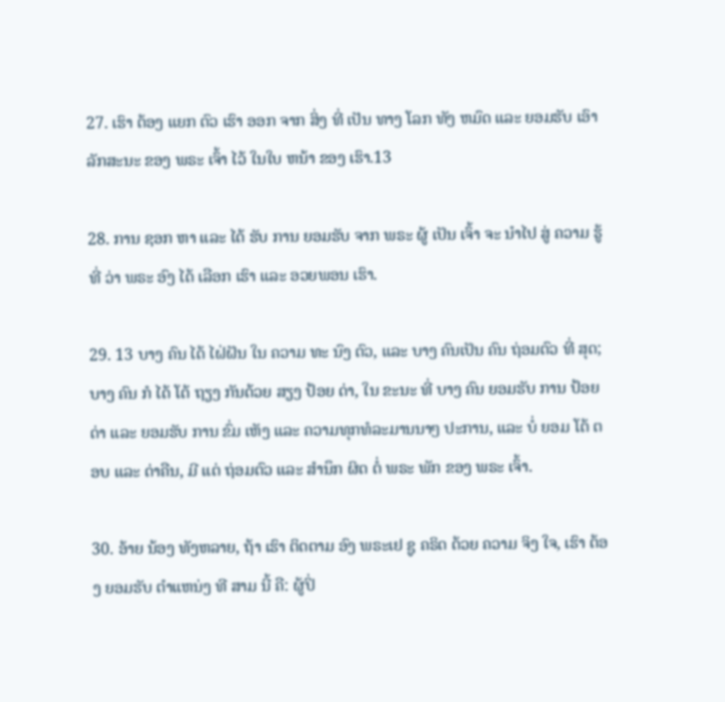27. ເຮົາ ຕ້ອງ ແຍກ ຕົວ ເຮົາ ອອກ ຈາກ ສິ່ງ ທີ່ ເປັນ ທາງ ໂລກ ທັງ ຫມົດ ແລະ ຍອມຮັບ ເອົາ ລັກສະນະ ຂອງ ພຣະ ເຈົ້າ ໄວ້ ໃນໃບ ຫນ້າ ຂອງ ເຮົາ.13

28. ການ ຊອກ ຫາ ແລະ ໄດ້ ຮັບ ການ ຍອມຮັບ ຈາກ ພຣະ ຜູ້ ເປັນ ເຈົ້າ ຈະ ນໍາໄປ ສູ່ ຄວາມ ຮູ້ ທີ່ ວ່າ ພຣະ ອົງ ໄດ້ ເລືອກ ເຮົາ ແລະ ອວຍພອນ ເຮົາ.

29. 13 ບາງ ຄົນ ໄດ້ ໄຝ່ຝັນ ໃນ ຄວາມ ທະ ນົງ ຕົວ, ແລະ ບາງ ຄົນເປັນ ຄົນ ຖ່ອມຕົວ ທີ່ ສຸດ; ບາງ ຄົນ ກໍ ໄດ້ ໂຕ້ ຖຽງ ກັນດ້ວຍ ສຽງ ປ້ອຍ ດ່າ, ໃນ ຂະນະ ທີ່ ບາງ ຄົນ ຍອມຮັບ ການ ປ້ອຍ ດ່າ ແລະ ຍອມຮັບ ການ ຂົ່ມ ເຫັງ ແລະ ຄວາມທຸກທໍລະມານນາໆ ປະການ, ແລະ ບໍ່ ຍອມ ໂຕ້ ຕອບ ແລະ ດ່າຄືນ, ມີ ແຕ່ ຖ່ອມຕົວ ແລະ ສໍານຶກ ຜິດ ຕໍ່ ພຣະ ພັກ ຂອງ ພຣະ ເຈົ້າ.

30. ອ້າຍ ນ້ອງ ທັງຫລາຍ, ຖ້າ ເຮົາ ຕິດຕາມ ອົງ ພຣະເຢ ຊູ ຄຣິດ ດ້ວຍ ຄວາມ ຈິງ ໃຈ, ເຮົາ ຕ້ອງ ຍອມຮັບ ຕໍາແຫນ່ງ ທີ ສາມ ນີ້ ຄື: ຜູ້ປິ່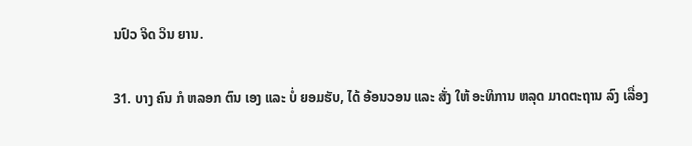ນປົວ ຈິດ ວິນ ຍານ.

31. ບາງ ຄົນ ກໍ ຫລອກ ຕົນ ເອງ ແລະ ບໍ່ ຍອມຮັບ, ໄດ້ ອ້ອນວອນ ແລະ ສັ່ງ ໃຫ້ ອະທິການ ຫລຸດ ມາດຕະຖານ ລົງ ເລື່ອງ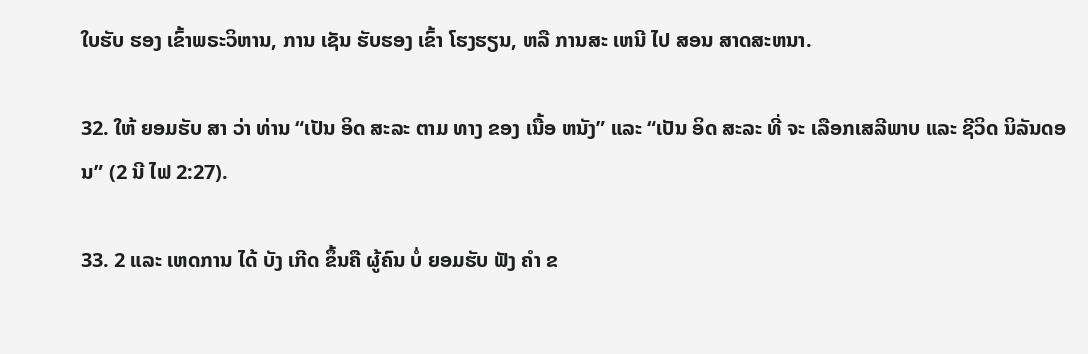ໃບຮັບ ຮອງ ເຂົ້າພຣະວິຫານ, ການ ເຊັນ ຮັບຮອງ ເຂົ້າ ໂຮງຮຽນ, ຫລື ການສະ ເຫນີ ໄປ ສອນ ສາດສະຫນາ.

32. ໃຫ້ ຍອມຮັບ ສາ ວ່າ ທ່ານ “ເປັນ ອິດ ສະລະ ຕາມ ທາງ ຂອງ ເນື້ອ ຫນັງ” ແລະ “ເປັນ ອິດ ສະລະ ທີ່ ຈະ ເລືອກເສລີພາບ ແລະ ຊີວິດ ນິລັນດອນ” (2 ນີ ໄຟ 2:27).

33. 2 ແລະ ເຫດການ ໄດ້ ບັງ ເກີດ ຂຶ້ນຄື ຜູ້ຄົນ ບໍ່ ຍອມຮັບ ຟັງ ຄໍາ ຂ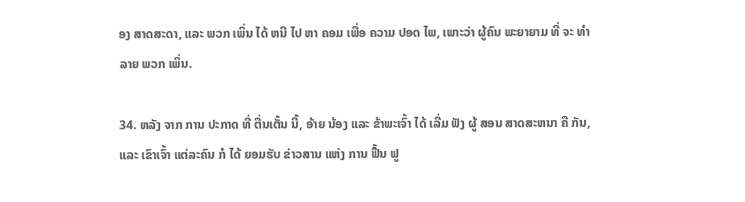ອງ ສາດສະດາ, ແລະ ພວກ ເພິ່ນ ໄດ້ ຫນີ ໄປ ຫາ ຄອມ ເພື່ອ ຄວາມ ປອດ ໄພ, ເພາະວ່າ ຜູ້ຄົນ ພະຍາຍາມ ທີ່ ຈະ ທໍາລາຍ ພວກ ເພິ່ນ.

34. ຫລັງ ຈາກ ການ ປະກາດ ທີ່ ຕື່ນເຕັ້ນ ນີ້, ອ້າຍ ນ້ອງ ແລະ ຂ້າພະເຈົ້າ ໄດ້ ເລີ່ມ ຟັງ ຜູ້ ສອນ ສາດສະຫນາ ຄື ກັນ, ແລະ ເຂົາເຈົ້າ ແຕ່ລະຄົນ ກໍ ໄດ້ ຍອມຮັບ ຂ່າວສານ ແຫ່ງ ການ ຟື້ນ ຟູ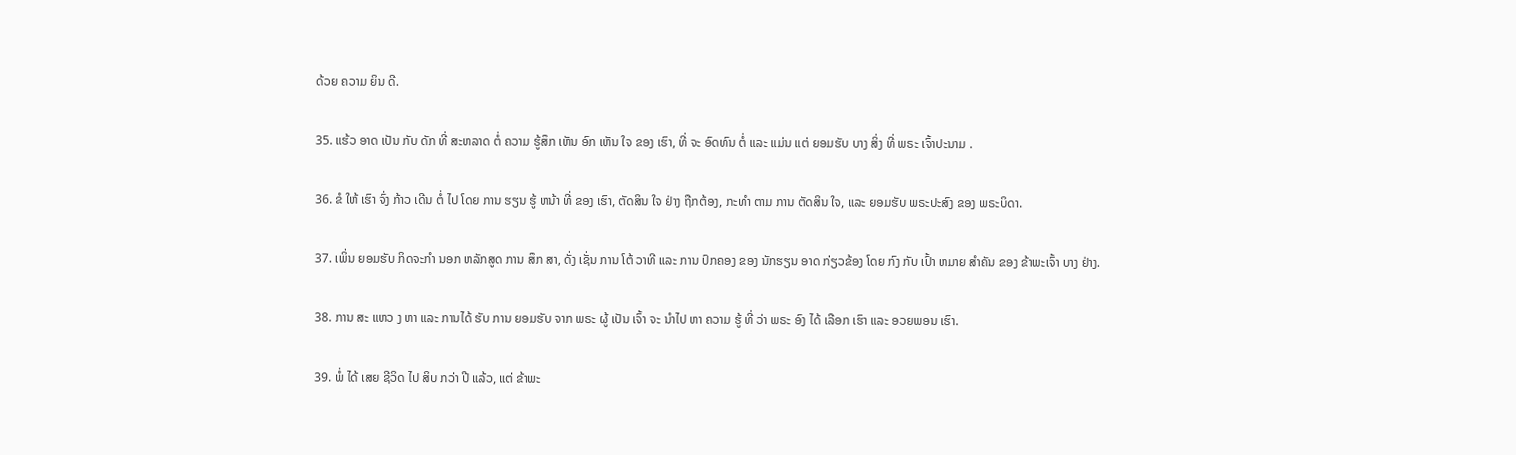ດ້ວຍ ຄວາມ ຍິນ ດີ.

35. ແຮ້ວ ອາດ ເປັນ ກັບ ດັກ ທີ່ ສະຫລາດ ຕໍ່ ຄວາມ ຮູ້ສຶກ ເຫັນ ອົກ ເຫັນ ໃຈ ຂອງ ເຮົາ, ທີ່ ຈະ ອົດທົນ ຕໍ່ ແລະ ແມ່ນ ແຕ່ ຍອມຮັບ ບາງ ສິ່ງ ທີ່ ພຣະ ເຈົ້າປະນາມ .

36. ຂໍ ໃຫ້ ເຮົາ ຈົ່ງ ກ້າວ ເດີນ ຕໍ່ ໄປ ໂດຍ ການ ຮຽນ ຮູ້ ຫນ້າ ທີ່ ຂອງ ເຮົາ, ຕັດສິນ ໃຈ ຢ່າງ ຖືກຕ້ອງ, ກະທໍາ ຕາມ ການ ຕັດສິນ ໃຈ, ແລະ ຍອມຮັບ ພຣະປະສົງ ຂອງ ພຣະບິດາ.

37. ເພິ່ນ ຍອມຮັບ ກິດຈະກໍາ ນອກ ຫລັກສູດ ການ ສຶກ ສາ, ດັ່ງ ເຊັ່ນ ການ ໂຕ້ ວາທີ ແລະ ການ ປົກຄອງ ຂອງ ນັກຮຽນ ອາດ ກ່ຽວຂ້ອງ ໂດຍ ກົງ ກັບ ເປົ້າ ຫມາຍ ສໍາຄັນ ຂອງ ຂ້າພະເຈົ້າ ບາງ ຢ່າງ.

38. ການ ສະ ແຫວ ງ ຫາ ແລະ ການໄດ້ ຮັບ ການ ຍອມຮັບ ຈາກ ພຣະ ຜູ້ ເປັນ ເຈົ້າ ຈະ ນໍາໄປ ຫາ ຄວາມ ຮູ້ ທີ່ ວ່າ ພຣະ ອົງ ໄດ້ ເລືອກ ເຮົາ ແລະ ອວຍພອນ ເຮົາ.

39. ພໍ່ ໄດ້ ເສຍ ຊີວິດ ໄປ ສິບ ກວ່າ ປີ ແລ້ວ, ແຕ່ ຂ້າພະ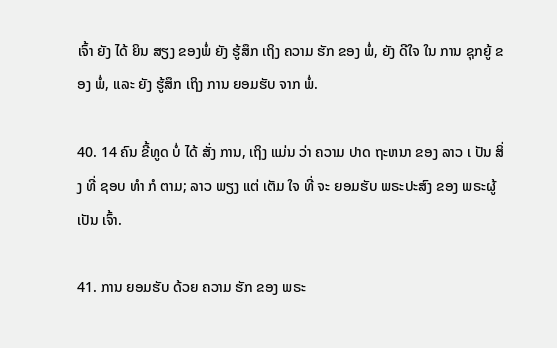ເຈົ້າ ຍັງ ໄດ້ ຍິນ ສຽງ ຂອງພໍ່ ຍັງ ຮູ້ສຶກ ເຖິງ ຄວາມ ຮັກ ຂອງ ພໍ່, ຍັງ ດີໃຈ ໃນ ການ ຊຸກຍູ້ ຂອງ ພໍ່, ແລະ ຍັງ ຮູ້ສຶກ ເຖິງ ການ ຍອມຮັບ ຈາກ ພໍ່.

40. 14 ຄົນ ຂີ້ທູດ ບໍ່ ໄດ້ ສັ່ງ ການ, ເຖິງ ແມ່ນ ວ່າ ຄວາມ ປາດ ຖະຫນາ ຂອງ ລາວ ເ ປັນ ສິ່ງ ທີ່ ຊອບ ທໍາ ກໍ ຕາມ; ລາວ ພຽງ ແຕ່ ເຕັມ ໃຈ ທີ່ ຈະ ຍອມຮັບ ພຣະປະສົງ ຂອງ ພຣະຜູ້ ເປັນ ເຈົ້າ.

41. ການ ຍອມຮັບ ດ້ວຍ ຄວາມ ຮັກ ຂອງ ພຣະ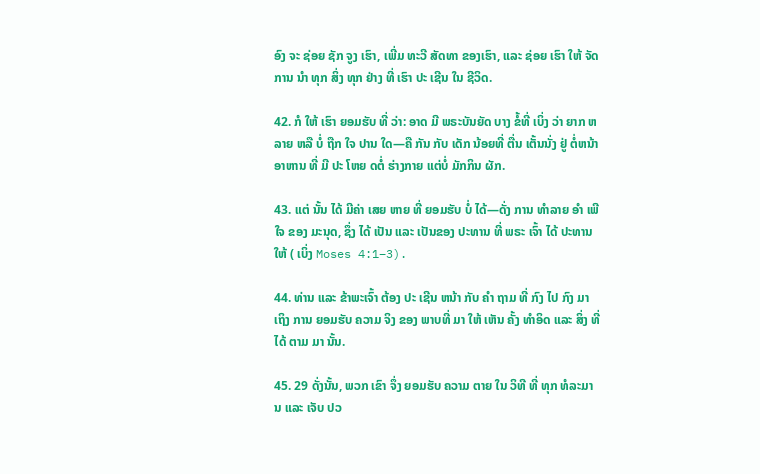ອົງ ຈະ ຊ່ອຍ ຊັກ ຈູງ ເຮົາ, ເພີ່ມ ທະວີ ສັດທາ ຂອງເຮົາ, ແລະ ຊ່ອຍ ເຮົາ ໃຫ້ ຈັດການ ນໍາ ທຸກ ສິ່ງ ທຸກ ຢ່າງ ທີ່ ເຮົາ ປະ ເຊີນ ໃນ ຊີວິດ.

42. ກໍ ໃຫ້ ເຮົາ ຍອມຮັບ ທີ່ ວ່າ: ອາດ ມີ ພຣະບັນຍັດ ບາງ ຂໍ້ທີ່ ເບິ່ງ ວ່າ ຍາກ ຫລາຍ ຫລື ບໍ່ ຖືກ ໃຈ ປານ ໃດ—ຄື ກັນ ກັບ ເດັກ ນ້ອຍທີ່ ຕື່ນ ເຕັ້ນນັ່ງ ຢູ່ ຕໍ່ຫນ້າ ອາຫານ ທີ່ ມີ ປະ ໂຫຍ ດຕໍ່ ຮ່າງກາຍ ແຕ່ບໍ່ ມັກກິນ ຜັກ.

43. ແຕ່ ນັ້ນ ໄດ້ ມີຄ່າ ເສຍ ຫາຍ ທີ່ ຍອມຮັບ ບໍ່ ໄດ້—ດັ່ງ ການ ທໍາລາຍ ອໍາ ເພີໃຈ ຂອງ ມະນຸດ, ຊຶ່ງ ໄດ້ ເປັນ ແລະ ເປັນຂອງ ປະທານ ທີ່ ພຣະ ເຈົ້າ ໄດ້ ປະທານ ໃຫ້ ( ເບິ່ງ Moses 4:1–3).

44. ທ່ານ ແລະ ຂ້າພະເຈົ້າ ຕ້ອງ ປະ ເຊີນ ຫນ້າ ກັບ ຄໍາ ຖາມ ທີ່ ກົງ ໄປ ກົງ ມາ ເຖິງ ການ ຍອມຮັບ ຄວາມ ຈິງ ຂອງ ພາບທີ່ ມາ ໃຫ້ ເຫັນ ຄັ້ງ ທໍາອິດ ແລະ ສິ່ງ ທີ່ ໄດ້ ຕາມ ມາ ນັ້ນ.

45. 29 ດັ່ງນັ້ນ, ພວກ ເຂົາ ຈຶ່ງ ຍອມຮັບ ຄວາມ ຕາຍ ໃນ ວິທີ ທີ່ ທຸກ ທໍລະມານ ແລະ ເຈັບ ປວ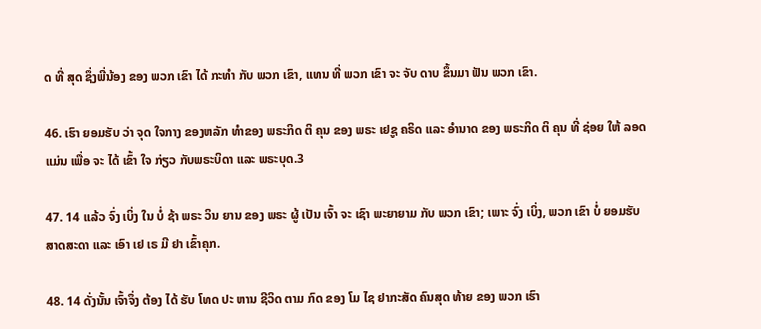ດ ທີ່ ສຸດ ຊຶ່ງພີ່ນ້ອງ ຂອງ ພວກ ເຂົາ ໄດ້ ກະທໍາ ກັບ ພວກ ເຂົາ, ແທນ ທີ່ ພວກ ເຂົາ ຈະ ຈັບ ດາບ ຂຶ້ນມາ ຟັນ ພວກ ເຂົາ.

46. ເຮົາ ຍອມຮັບ ວ່າ ຈຸດ ໃຈກາງ ຂອງຫລັກ ທໍາຂອງ ພຣະກິດ ຕິ ຄຸນ ຂອງ ພຣະ ເຢຊູ ຄຣິດ ແລະ ອໍານາດ ຂອງ ພຣະກິດ ຕິ ຄຸນ ທີ່ ຊ່ອຍ ໃຫ້ ລອດ ແມ່ນ ເພື່ອ ຈະ ໄດ້ ເຂົ້າ ໃຈ ກ່ຽວ ກັບພຣະບິດາ ແລະ ພຣະບຸດ.3

47. 14 ແລ້ວ ຈົ່ງ ເບິ່ງ ໃນ ບໍ່ ຊ້າ ພຣະ ວິນ ຍານ ຂອງ ພຣະ ຜູ້ ເປັນ ເຈົ້າ ຈະ ເຊົາ ພະຍາຍາມ ກັບ ພວກ ເຂົາ; ເພາະ ຈົ່ງ ເບິ່ງ, ພວກ ເຂົາ ບໍ່ ຍອມຮັບ ສາດສະດາ ແລະ ເອົາ ເຢ ເຣ ມີ ຢາ ເຂົ້າຄຸກ.

48. 14 ດັ່ງນັ້ນ ເຈົ້າຈຶ່ງ ຕ້ອງ ໄດ້ ຮັບ ໂທດ ປະ ຫານ ຊີວິດ ຕາມ ກົດ ຂອງ ໂມ ໄຊ ຢາກະສັດ ຄົນສຸດ ທ້າຍ ຂອງ ພວກ ເຮົາ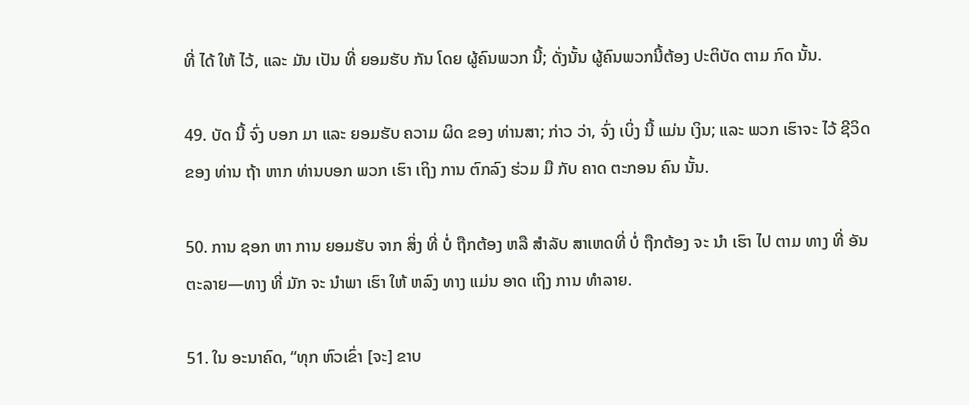ທີ່ ໄດ້ ໃຫ້ ໄວ້, ແລະ ມັນ ເປັນ ທີ່ ຍອມຮັບ ກັນ ໂດຍ ຜູ້ຄົນພວກ ນີ້; ດັ່ງນັ້ນ ຜູ້ຄົນພວກນີ້ຕ້ອງ ປະຕິບັດ ຕາມ ກົດ ນັ້ນ.

49. ບັດ ນີ້ ຈົ່ງ ບອກ ມາ ແລະ ຍອມຮັບ ຄວາມ ຜິດ ຂອງ ທ່ານສາ; ກ່າວ ວ່າ, ຈົ່ງ ເບິ່ງ ນີ້ ແມ່ນ ເງິນ; ແລະ ພວກ ເຮົາຈະ ໄວ້ ຊີວິດ ຂອງ ທ່ານ ຖ້າ ຫາກ ທ່ານບອກ ພວກ ເຮົາ ເຖິງ ການ ຕົກລົງ ຮ່ວມ ມື ກັບ ຄາດ ຕະກອນ ຄົນ ນັ້ນ.

50. ການ ຊອກ ຫາ ການ ຍອມຮັບ ຈາກ ສິ່ງ ທີ່ ບໍ່ ຖືກຕ້ອງ ຫລື ສໍາລັບ ສາເຫດທີ່ ບໍ່ ຖືກຕ້ອງ ຈະ ນໍາ ເຮົາ ໄປ ຕາມ ທາງ ທີ່ ອັນຕະລາຍ—ທາງ ທີ່ ມັກ ຈະ ນໍາພາ ເຮົາ ໃຫ້ ຫລົງ ທາງ ແມ່ນ ອາດ ເຖິງ ການ ທໍາລາຍ.

51. ໃນ ອະນາຄົດ, “ທຸກ ຫົວເຂົ່າ [ຈະ] ຂາບ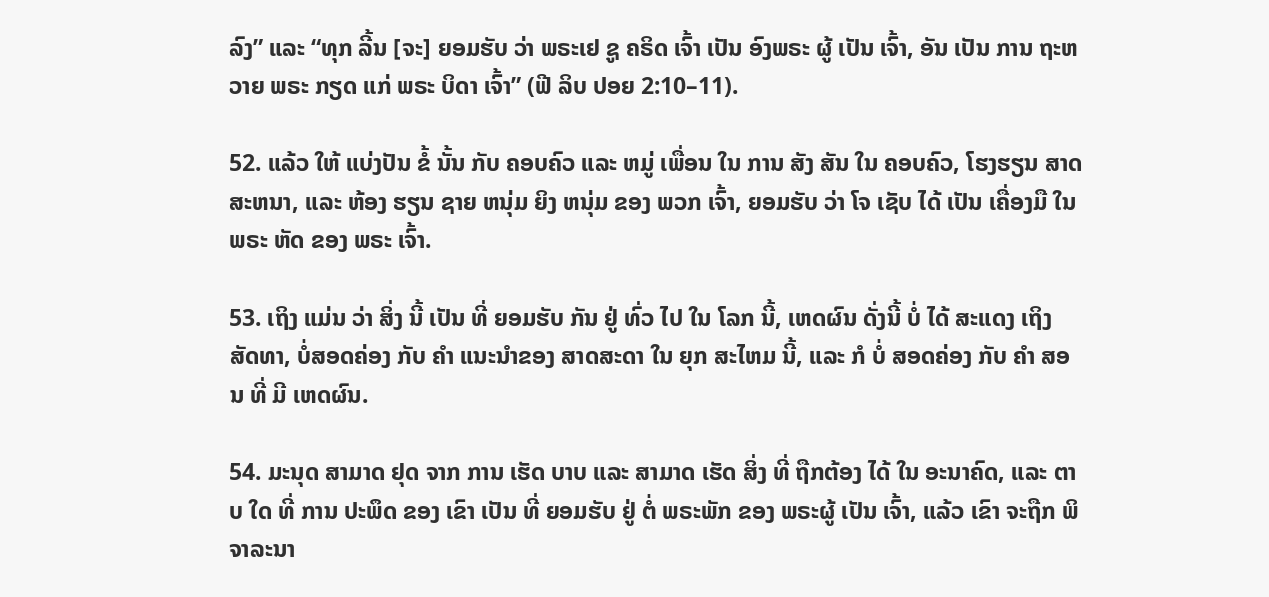ລົງ” ແລະ “ທຸກ ລີ້ນ [ຈະ] ຍອມຮັບ ວ່າ ພຣະເຢ ຊູ ຄຣິດ ເຈົ້າ ເປັນ ອົງພຣະ ຜູ້ ເປັນ ເຈົ້າ, ອັນ ເປັນ ການ ຖະຫວາຍ ພຣະ ກຽດ ແກ່ ພຣະ ບິດາ ເຈົ້າ” (ຟີ ລິບ ປອຍ 2:10–11).

52. ແລ້ວ ໃຫ້ ແບ່ງປັນ ຂໍ້ ນັ້ນ ກັບ ຄອບຄົວ ແລະ ຫມູ່ ເພື່ອນ ໃນ ການ ສັງ ສັນ ໃນ ຄອບຄົວ, ໂຮງຮຽນ ສາດສະຫນາ, ແລະ ຫ້ອງ ຮຽນ ຊາຍ ຫນຸ່ມ ຍິງ ຫນຸ່ມ ຂອງ ພວກ ເຈົ້າ, ຍອມຮັບ ວ່າ ໂຈ ເຊັບ ໄດ້ ເປັນ ເຄື່ອງມື ໃນ ພຣະ ຫັດ ຂອງ ພຣະ ເຈົ້າ.

53. ເຖິງ ແມ່ນ ວ່າ ສິ່ງ ນີ້ ເປັນ ທີ່ ຍອມຮັບ ກັນ ຢູ່ ທົ່ວ ໄປ ໃນ ໂລກ ນີ້, ເຫດຜົນ ດັ່ງນີ້ ບໍ່ ໄດ້ ສະແດງ ເຖິງ ສັດທາ, ບໍ່ສອດຄ່ອງ ກັບ ຄໍາ ແນະນໍາຂອງ ສາດສະດາ ໃນ ຍຸກ ສະໄຫມ ນີ້, ແລະ ກໍ ບໍ່ ສອດຄ່ອງ ກັບ ຄໍາ ສອນ ທີ່ ມີ ເຫດຜົນ.

54. ມະນຸດ ສາມາດ ຢຸດ ຈາກ ການ ເຮັດ ບາບ ແລະ ສາມາດ ເຮັດ ສິ່ງ ທີ່ ຖືກຕ້ອງ ໄດ້ ໃນ ອະນາຄົດ, ແລະ ຕາບ ໃດ ທີ່ ການ ປະພຶດ ຂອງ ເຂົາ ເປັນ ທີ່ ຍອມຮັບ ຢູ່ ຕໍ່ ພຣະພັກ ຂອງ ພຣະຜູ້ ເປັນ ເຈົ້າ, ແລ້ວ ເຂົາ ຈະຖືກ ພິຈາລະນາ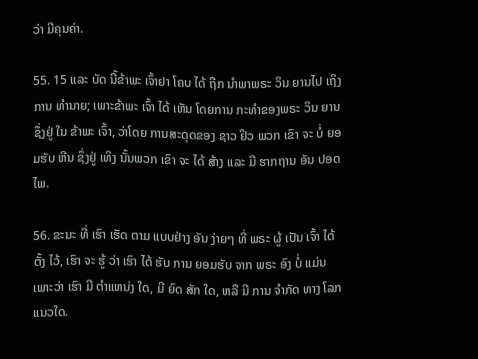ວ່າ ມີຄຸນຄ່າ.

55. 15 ແລະ ບັດ ນີ້ຂ້າພະ ເຈົ້າຢາ ໂຄບ ໄດ້ ຖືກ ນໍາພາພຣະ ວິນ ຍານໄປ ເຖິງ ການ ທໍານາຍ; ເພາະຂ້າພະ ເຈົ້າ ໄດ້ ເຫັນ ໂດຍການ ກະທໍາຂອງພຣະ ວິນ ຍານ ຊຶ່ງຢູ່ ໃນ ຂ້າພະ ເຈົ້າ, ວ່າໂດຍ ການສະດຸດຂອງ ຊາວ ຢິວ ພວກ ເຂົາ ຈະ ບໍ່ ຍອມຮັບ ຫີນ ຊຶ່ງຢູ່ ເທິງ ນັ້ນພວກ ເຂົາ ຈະ ໄດ້ ສ້າງ ແລະ ມີ ຮາກຖານ ອັນ ປອດ ໄພ.

56. ຂະນະ ທີ່ ເຮົາ ເຮັດ ຕາມ ແບບຢ່າງ ອັນ ງ່າຍໆ ທີ່ ພຣະ ຜູ້ ເປັນ ເຈົ້າ ໄດ້ ຕັ້ງ ໄວ້, ເຮົາ ຈະ ຮູ້ ວ່າ ເຮົາ ໄດ້ ຮັບ ການ ຍອມຮັບ ຈາກ ພຣະ ອົງ ບໍ່ ແມ່ນ ເພາະວ່າ ເຮົາ ມີ ຕໍາແຫນ່ງ ໃດ, ມີ ຍົດ ສັກ ໃດ, ຫລື ມີ ການ ຈໍາກັດ ທາງ ໂລກ ແນວໃດ.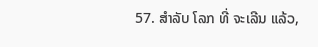57. ສໍາລັບ ໂລກ ທີ່ ຈະເລີນ ແລ້ວ,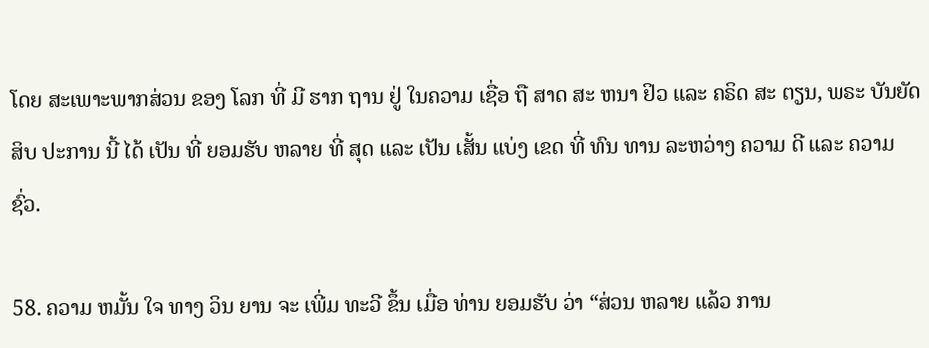ໂດຍ ສະເພາະພາກສ່ວນ ຂອງ ໂລກ ທີ່ ມີ ຮາກ ຖານ ຢູ່ ໃນຄວາມ ເຊື່ອ ຖື ສາດ ສະ ຫນາ ຢິວ ແລະ ຄຣິດ ສະ ຕຽນ, ພຣະ ບັນຍັດ ສິບ ປະການ ນີ້ ໄດ້ ເປັນ ທີ່ ຍອມຮັບ ຫລາຍ ທີ່ ສຸດ ແລະ ເປັນ ເສັ້ນ ແບ່ງ ເຂດ ທີ່ ທົນ ທານ ລະຫວ່າງ ຄວາມ ດີ ແລະ ຄວາມ ຊົ່ວ.

58. ຄວາມ ຫມັ້ນ ໃຈ ທາງ ວິນ ຍານ ຈະ ເພີ່ມ ທະວີ ຂຶ້ນ ເມື່ອ ທ່ານ ຍອມຮັບ ວ່າ “ສ່ວນ ຫລາຍ ແລ້ວ ການ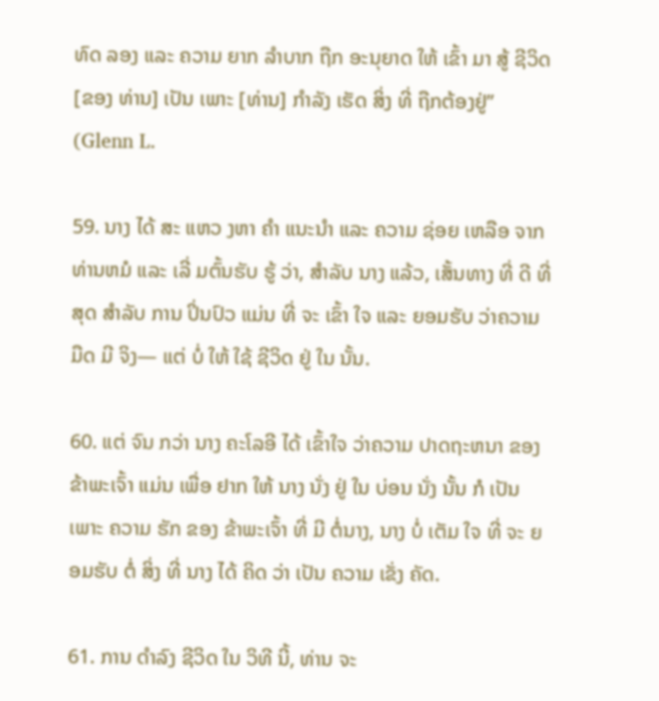ທົດ ລອງ ແລະ ຄວາມ ຍາກ ລໍາບາກ ຖືກ ອະນຸຍາດ ໃຫ້ ເຂົ້າ ມາ ສູ້ ຊີວິດ [ຂອງ ທ່ານ] ເປັນ ເພາະ [ທ່ານ] ກໍາລັງ ເຮັດ ສິ່ງ ທີ່ ຖືກຕ້ອງຢູ່” (Glenn L.

59. ນາງ ໄດ້ ສະ ແຫວ ງຫາ ຄໍາ ແນະນໍາ ແລະ ຄວາມ ຊ່ອຍ ເຫລືອ ຈາກ ທ່ານຫມໍ ແລະ ເລີ່ ມຕົ້ນຮັບ ຮູ້ ວ່າ, ສໍາລັບ ນາງ ແລ້ວ, ເສັ້ນທາງ ທີ່ ດີ ທີ່ ສຸດ ສໍາລັບ ການ ປິ່ນປົວ ແມ່ນ ທີ່ ຈະ ເຂົ້າ ໃຈ ແລະ ຍອມຮັບ ວ່າຄວາມ ມືດ ມີ ຈິງ— ແຕ່ ບໍ່ ໃຫ້ ໃຊ້ ຊີວິດ ຢູ່ ໃນ ນັ້ນ.

60. ແຕ່ ຈົນ ກວ່າ ນາງ ຄະໂລອີ ໄດ້ ເຂົ້າໃຈ ວ່າຄວາມ ປາດຖະຫນາ ຂອງ ຂ້າພະເຈົ້າ ແມ່ນ ເພື່ອ ຢາກ ໃຫ້ ນາງ ນັ່ງ ຢູ່ ໃນ ບ່ອນ ນັ່ງ ນັ້ນ ກໍ ເປັນ ເພາະ ຄວາມ ຮັກ ຂອງ ຂ້າພະເຈົ້າ ທີ່ ມີ ຕໍ່ນາງ, ນາງ ບໍ່ ເຕັມ ໃຈ ທີ່ ຈະ ຍອມຮັບ ຕໍ່ ສິ່ງ ທີ່ ນາງ ໄດ້ ຄິດ ວ່າ ເປັນ ຄວາມ ເຂັ່ງ ຄັດ.

61. ການ ດໍາລົງ ຊີວິດ ໃນ ວິທີ ນີ້, ທ່ານ ຈະ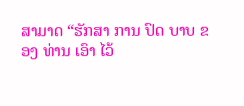ສາມາດ “ຮັກສາ ການ ປົດ ບາບ ຂອງ ທ່ານ ເອົາ ໄວ້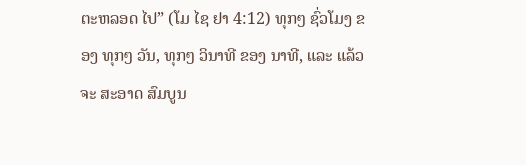ຕະຫລອດ ໄປ” (ໂມ ໄຊ ຢາ 4:12) ທຸກໆ ຊົ່ວໂມງ ຂອງ ທຸກໆ ວັນ, ທຸກໆ ວິນາທີ ຂອງ ນາທີ, ແລະ ແລ້ວ ຈະ ສະອາດ ສົມບູນ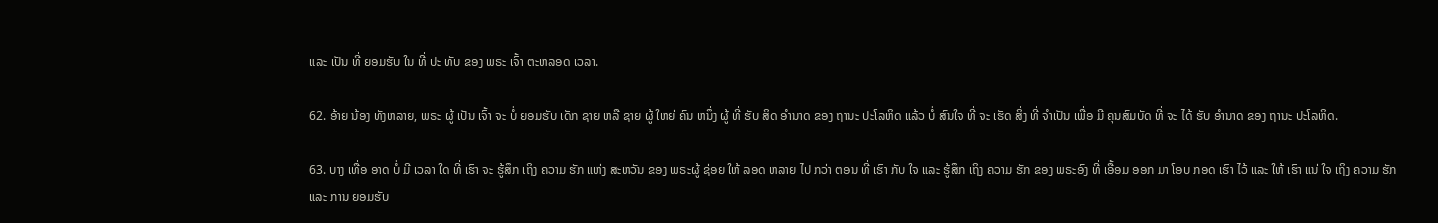ແລະ ເປັນ ທີ່ ຍອມຮັບ ໃນ ທີ່ ປະ ທັບ ຂອງ ພຣະ ເຈົ້າ ຕະຫລອດ ເວລາ.

62. ອ້າຍ ນ້ອງ ທັງຫລາຍ, ພຣະ ຜູ້ ເປັນ ເຈົ້າ ຈະ ບໍ່ ຍອມຮັບ ເດັກ ຊາຍ ຫລື ຊາຍ ຜູ້ ໃຫຍ່ ຄົນ ຫນຶ່ງ ຜູ້ ທີ່ ຮັບ ສິດ ອໍານາດ ຂອງ ຖານະ ປະໂລຫິດ ແລ້ວ ບໍ່ ສົນໃຈ ທີ່ ຈະ ເຮັດ ສິ່ງ ທີ່ ຈໍາເປັນ ເພື່ອ ມີ ຄຸນສົມບັດ ທີ່ ຈະ ໄດ້ ຮັບ ອໍານາດ ຂອງ ຖານະ ປະໂລຫິດ.

63. ບາງ ເທື່ອ ອາດ ບໍ່ ມີ ເວລາ ໃດ ທີ່ ເຮົາ ຈະ ຮູ້ສຶກ ເຖິງ ຄວາມ ຮັກ ແຫ່ງ ສະຫວັນ ຂອງ ພຣະຜູ້ ຊ່ອຍ ໃຫ້ ລອດ ຫລາຍ ໄປ ກວ່າ ຕອນ ທີ່ ເຮົາ ກັບ ໃຈ ແລະ ຮູ້ສຶກ ເຖິງ ຄວາມ ຮັກ ຂອງ ພຣະອົງ ທີ່ ເອື້ອມ ອອກ ມາ ໂອບ ກອດ ເຮົາ ໄວ້ ແລະ ໃຫ້ ເຮົາ ແນ່ ໃຈ ເຖິງ ຄວາມ ຮັກ ແລະ ການ ຍອມຮັບ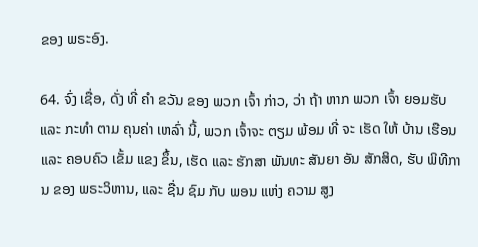ຂອງ ພຣະອົງ.

64. ຈົ່ງ ເຊື່ອ, ດັ່ງ ທີ່ ຄໍາ ຂວັນ ຂອງ ພວກ ເຈົ້າ ກ່າວ, ວ່າ ຖ້າ ຫາກ ພວກ ເຈົ້າ ຍອມຮັບ ແລະ ກະທໍາ ຕາມ ຄຸນຄ່າ ເຫລົ່າ ນີ້, ພວກ ເຈົ້າຈະ ຕຽມ ພ້ອມ ທີ່ ຈະ ເຮັດ ໃຫ້ ບ້ານ ເຮືອນ ແລະ ຄອບຄົວ ເຂັ້ມ ແຂງ ຂຶ້ນ, ເຮັດ ແລະ ຮັກສາ ພັນທະ ສັນຍາ ອັນ ສັກສິດ, ຮັບ ພິທີການ ຂອງ ພຣະວິຫານ, ແລະ ຊື່ນ ຊົມ ກັບ ພອນ ແຫ່ງ ຄວາມ ສູງ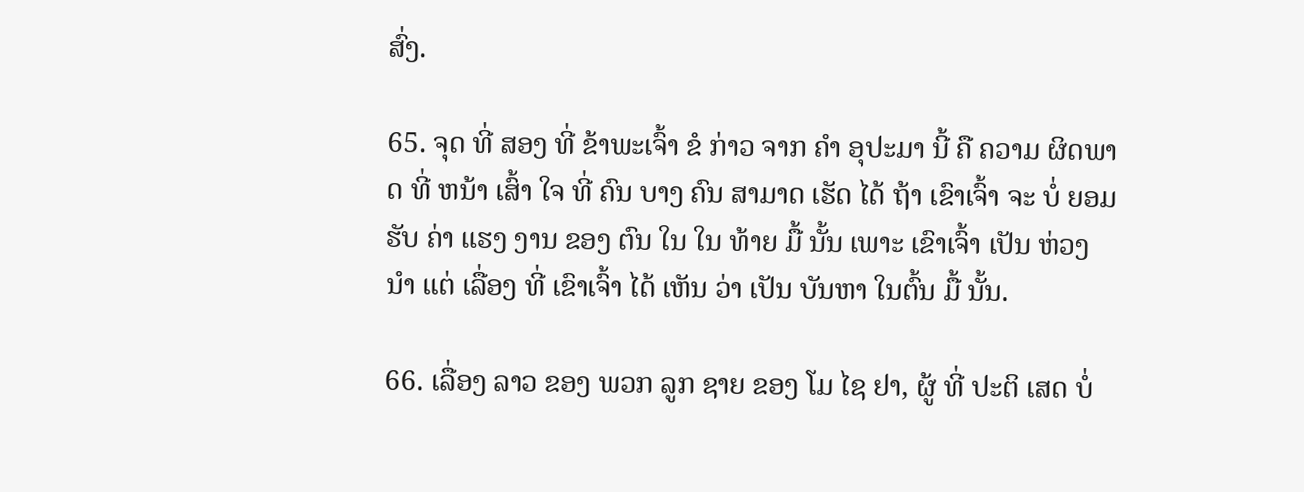ສົ່ງ.

65. ຈຸດ ທີ່ ສອງ ທີ່ ຂ້າພະເຈົ້າ ຂໍ ກ່າວ ຈາກ ຄໍາ ອຸປະມາ ນີ້ ຄື ຄວາມ ຜິດພາດ ທີ່ ຫນ້າ ເສົ້າ ໃຈ ທີ່ ຄົນ ບາງ ຄົນ ສາມາດ ເຮັດ ໄດ້ ຖ້າ ເຂົາເຈົ້າ ຈະ ບໍ່ ຍອມຮັບ ຄ່າ ແຮງ ງານ ຂອງ ຕົນ ໃນ ໃນ ທ້າຍ ມື້ ນັ້ນ ເພາະ ເຂົາເຈົ້າ ເປັນ ຫ່ວງ ນໍາ ແຕ່ ເລື່ອງ ທີ່ ເຂົາເຈົ້າ ໄດ້ ເຫັນ ວ່າ ເປັນ ບັນຫາ ໃນຕົ້ນ ມື້ ນັ້ນ.

66. ເລື່ອງ ລາວ ຂອງ ພວກ ລູກ ຊາຍ ຂອງ ໂມ ໄຊ ຢາ, ຜູ້ ທີ່ ປະຕິ ເສດ ບໍ່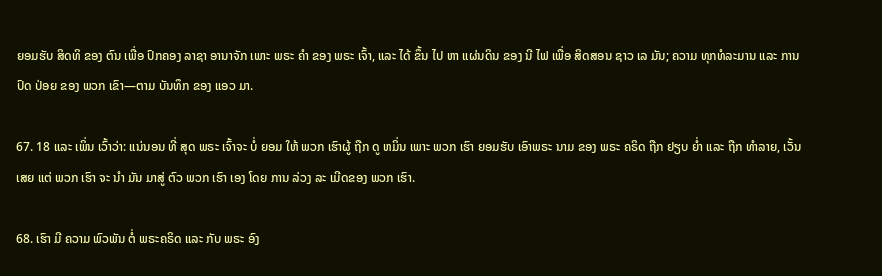ຍອມຮັບ ສິດທິ ຂອງ ຕົນ ເພື່ອ ປົກຄອງ ລາຊາ ອານາຈັກ ເພາະ ພຣະ ຄໍາ ຂອງ ພຣະ ເຈົ້າ, ແລະ ໄດ້ ຂຶ້ນ ໄປ ຫາ ແຜ່ນດິນ ຂອງ ນີ ໄຟ ເພື່ອ ສິດສອນ ຊາວ ເລ ມັນ; ຄວາມ ທຸກທໍລະມານ ແລະ ການ ປົດ ປ່ອຍ ຂອງ ພວກ ເຂົາ—ຕາມ ບັນທຶກ ຂອງ ແອວ ມາ.

67. 18 ແລະ ເພິ່ນ ເວົ້າວ່າ: ແນ່ນອນ ທີ່ ສຸດ ພຣະ ເຈົ້າຈະ ບໍ່ ຍອມ ໃຫ້ ພວກ ເຮົາຜູ້ ຖືກ ດູ ຫມິ່ນ ເພາະ ພວກ ເຮົາ ຍອມຮັບ ເອົາພຣະ ນາມ ຂອງ ພຣະ ຄຣິດ ຖືກ ຢຽບ ຍ່ຳ ແລະ ຖືກ ທໍາລາຍ, ເວັ້ນ ເສຍ ແຕ່ ພວກ ເຮົາ ຈະ ນໍາ ມັນ ມາສູ່ ຕົວ ພວກ ເຮົາ ເອງ ໂດຍ ການ ລ່ວງ ລະ ເມີດຂອງ ພວກ ເຮົາ.

68. ເຮົາ ມີ ຄວາມ ພົວພັນ ຕໍ່ ພຣະຄຣິດ ແລະ ກັບ ພຣະ ອົງ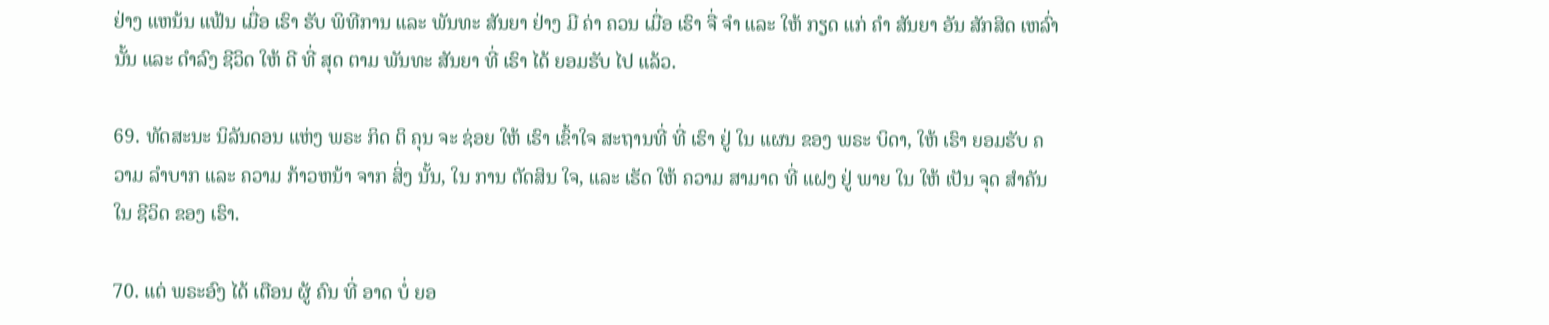ຢ່າງ ແຫນ້ນ ແຟ້ນ ເມື່ອ ເຮົາ ຮັບ ພິທີການ ແລະ ພັນທະ ສັນຍາ ຢ່າງ ມີ ຄ່າ ຄວນ ເມື່ອ ເຮົາ ຈື່ ຈໍາ ແລະ ໃຫ້ ກຽດ ແກ່ ຄໍາ ສັນຍາ ອັນ ສັກສິດ ເຫລົ່ານັ້ນ ແລະ ດໍາລົງ ຊີວິດ ໃຫ້ ດີ ທີ່ ສຸດ ຕາມ ພັນທະ ສັນຍາ ທີ່ ເຮົາ ໄດ້ ຍອມຮັບ ໄປ ແລ້ວ.

69. ທັດສະນະ ນິລັນດອນ ແຫ່ງ ພຣະ ກິດ ຕິ ຄຸນ ຈະ ຊ່ອຍ ໃຫ້ ເຮົາ ເຂົ້າໃຈ ສະຖານທີ່ ທີ່ ເຮົາ ຢູ່ ໃນ ແຜນ ຂອງ ພຣະ ບິດາ, ໃຫ້ ເຮົາ ຍອມຮັບ ຄວາມ ລໍາບາກ ແລະ ຄວາມ ກ້າວຫນ້າ ຈາກ ສິ່ງ ນັ້ນ, ໃນ ການ ຕັດສິນ ໃຈ, ແລະ ເຮັດ ໃຫ້ ຄວາມ ສາມາດ ທີ່ ແຝງ ຢູ່ ພາຍ ໃນ ໃຫ້ ເປັນ ຈຸດ ສໍາຄັນ ໃນ ຊີວິດ ຂອງ ເຮົາ.

70. ແຕ່ ພຣະອົງ ໄດ້ ເຕືອນ ຜູ້ ຄົນ ທີ່ ອາດ ບໍ່ ຍອ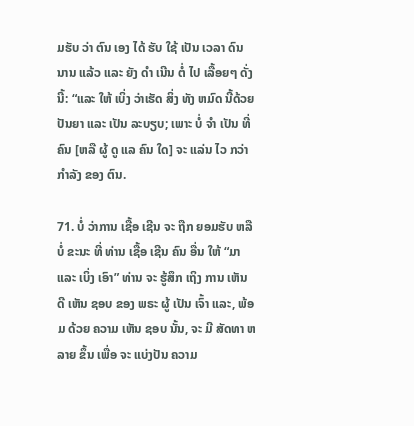ມຮັບ ວ່າ ຕົນ ເອງ ໄດ້ ຮັບ ໃຊ້ ເປັນ ເວລາ ດົນ ນານ ແລ້ວ ແລະ ຍັງ ດໍາ ເນີນ ຕໍ່ ໄປ ເລື້ອຍໆ ດັ່ງ ນີ້: “ແລະ ໃຫ້ ເບິ່ງ ວ່າເຮັດ ສິ່ງ ທັງ ຫມົດ ນີ້ດ້ວຍ ປັນຍາ ແລະ ເປັນ ລະບຽບ; ເພາະ ບໍ່ ຈໍາ ເປັນ ທີ່ ຄົນ [ຫລື ຜູ້ ດູ ແລ ຄົນ ໃດ] ຈະ ແລ່ນ ໄວ ກວ່າ ກໍາລັງ ຂອງ ຕົນ.

71. ບໍ່ ວ່າການ ເຊື້ອ ເຊີນ ຈະ ຖືກ ຍອມຮັບ ຫລື ບໍ່ ຂະນະ ທີ່ ທ່ານ ເຊື້ອ ເຊີນ ຄົນ ອື່ນ ໃຫ້ “ມາ ແລະ ເບິ່ງ ເອົາ” ທ່ານ ຈະ ຮູ້ສຶກ ເຖິງ ການ ເຫັນ ດີ ເຫັນ ຊອບ ຂອງ ພຣະ ຜູ້ ເປັນ ເຈົ້າ ແລະ, ພ້ອມ ດ້ວຍ ຄວາມ ເຫັນ ຊອບ ນັ້ນ, ຈະ ມີ ສັດທາ ຫລາຍ ຂຶ້ນ ເພື່ອ ຈະ ແບ່ງປັນ ຄວາມ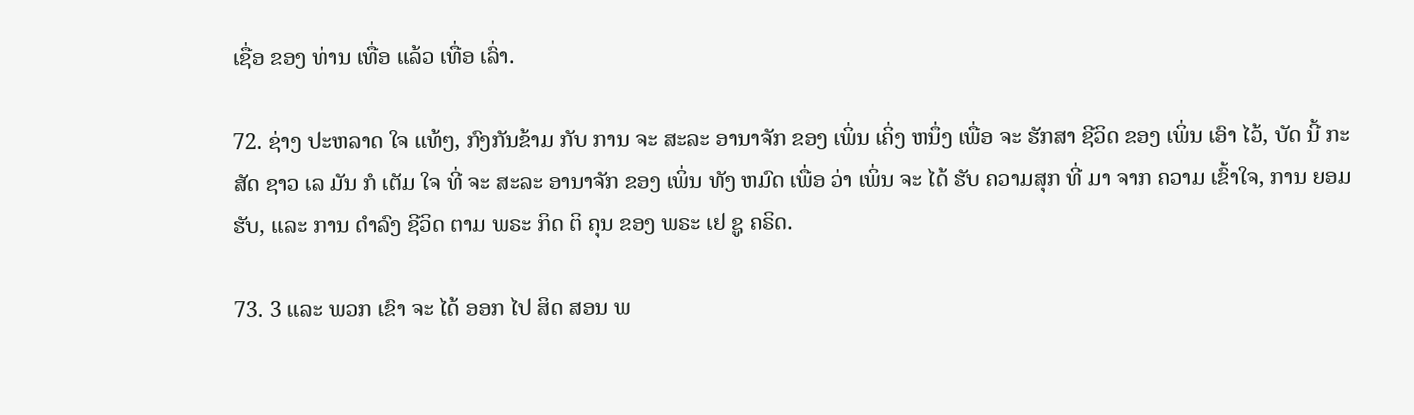ເຊື່ອ ຂອງ ທ່ານ ເທື່ອ ແລ້ວ ເທື່ອ ເລົ່າ.

72. ຊ່າງ ປະຫລາດ ໃຈ ແທ້ໆ, ກົງກັນຂ້າມ ກັບ ການ ຈະ ສະລະ ອານາຈັກ ຂອງ ເພິ່ນ ເຄິ່ງ ຫນຶ່ງ ເພື່ອ ຈະ ຮັກສາ ຊີວິດ ຂອງ ເພິ່ນ ເອົາ ໄວ້, ບັດ ນີ້ ກະສັດ ຊາວ ເລ ມັນ ກໍ ເຕັມ ໃຈ ທີ່ ຈະ ສະລະ ອານາຈັກ ຂອງ ເພິ່ນ ທັງ ຫມົດ ເພື່ອ ວ່າ ເພິ່ນ ຈະ ໄດ້ ຮັບ ຄວາມສຸກ ທີ່ ມາ ຈາກ ຄວາມ ເຂົ້າໃຈ, ການ ຍອມຮັບ, ແລະ ການ ດໍາລົງ ຊີວິດ ຕາມ ພຣະ ກິດ ຕິ ຄຸນ ຂອງ ພຣະ ເຢ ຊູ ຄຣິດ.

73. 3 ແລະ ພວກ ເຂົາ ຈະ ໄດ້ ອອກ ໄປ ສິດ ສອນ ພ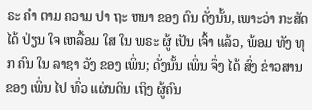ຣະ ຄໍາ ຕາມ ຄວາມ ປາ ຖະ ຫນາ ຂອງ ຕົນ ດັ່ງນັ້ນ, ເພາະວ່າ ກະສັດ ໄດ້ ປ່ຽນ ໃຈ ເຫລື້ອມ ໃສ ໃນ ພຣະ ຜູ້ ເປັນ ເຈົ້າ ແລ້ວ, ພ້ອມ ທັງ ທຸກ ຄົນ ໃນ ລາຊາ ວັງ ຂອງ ເພິ່ນ; ດັ່ງນັ້ນ ເພິ່ນ ຈຶ່ງ ໄດ້ ສົ່ງ ຂ່າວສານ ຂອງ ເພິ່ນ ໄປ ທົ່ວ ແຜ່ນດິນ ເຖິງ ຜູ້ຄົນ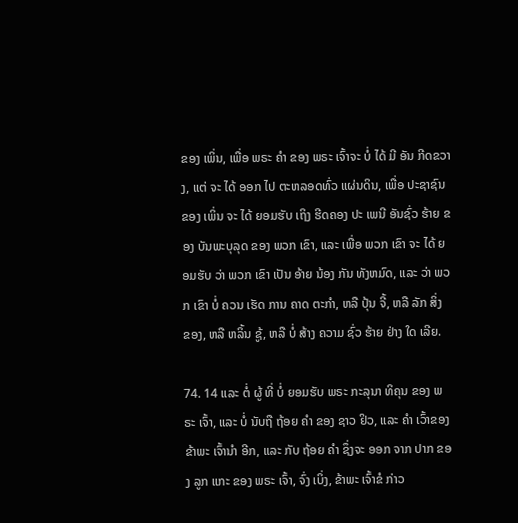ຂອງ ເພິ່ນ, ເພື່ອ ພຣະ ຄໍາ ຂອງ ພຣະ ເຈົ້າຈະ ບໍ່ ໄດ້ ມີ ອັນ ກີດຂວາງ, ແຕ່ ຈະ ໄດ້ ອອກ ໄປ ຕະຫລອດທົ່ວ ແຜ່ນດິນ, ເພື່ອ ປະຊາຊົນຂອງ ເພິ່ນ ຈະ ໄດ້ ຍອມຮັບ ເຖິງ ຮີດຄອງ ປະ ເພນີ ອັນຊົ່ວ ຮ້າຍ ຂອງ ບັນພະບຸລຸດ ຂອງ ພວກ ເຂົາ, ແລະ ເພື່ອ ພວກ ເຂົາ ຈະ ໄດ້ ຍອມຮັບ ວ່າ ພວກ ເຂົາ ເປັນ ອ້າຍ ນ້ອງ ກັນ ທັງຫມົດ, ແລະ ວ່າ ພວກ ເຂົາ ບໍ່ ຄວນ ເຮັດ ການ ຄາດ ຕະກໍາ, ຫລື ປຸ້ນ ຈີ້, ຫລື ລັກ ສິ່ງ ຂອງ, ຫລື ຫລິ້ນ ຊູ້, ຫລື ບໍ່ ສ້າງ ຄວາມ ຊົ່ວ ຮ້າຍ ຢ່າງ ໃດ ເລີຍ.

74. 14 ແລະ ຕໍ່ ຜູ້ ທີ່ ບໍ່ ຍອມຮັບ ພຣະ ກະລຸນາ ທິຄຸນ ຂອງ ພຣະ ເຈົ້າ, ແລະ ບໍ່ ນັບຖື ຖ້ອຍ ຄໍາ ຂອງ ຊາວ ຢິວ, ແລະ ຄໍາ ເວົ້າຂອງ ຂ້າພະ ເຈົ້ານໍາ ອີກ, ແລະ ກັບ ຖ້ອຍ ຄໍາ ຊຶ່ງຈະ ອອກ ຈາກ ປາກ ຂອງ ລູກ ແກະ ຂອງ ພຣະ ເຈົ້າ, ຈົ່ງ ເບິ່ງ, ຂ້າພະ ເຈົ້າຂໍ ກ່າວ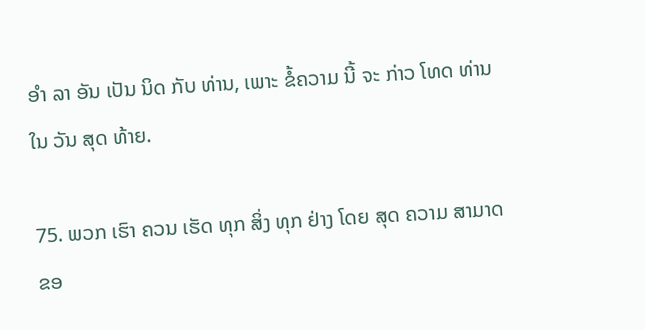ອໍາ ລາ ອັນ ເປັນ ນິດ ກັບ ທ່ານ, ເພາະ ຂໍ້ຄວາມ ນີ້ ຈະ ກ່າວ ໂທດ ທ່ານ ໃນ ວັນ ສຸດ ທ້າຍ.

75. ພວກ ເຮົາ ຄວນ ເຮັດ ທຸກ ສິ່ງ ທຸກ ຢ່າງ ໂດຍ ສຸດ ຄວາມ ສາມາດ ຂອ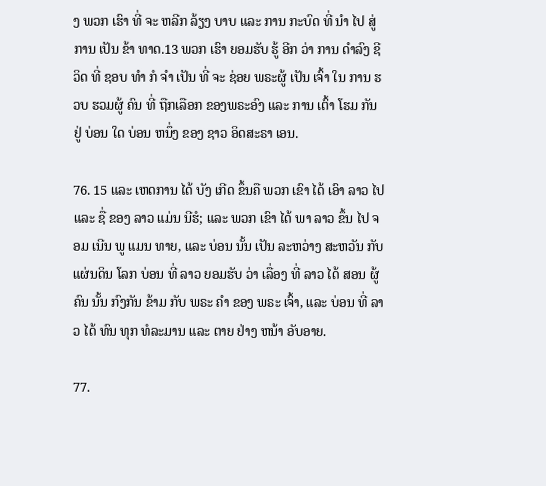ງ ພວກ ເຮົາ ທີ່ ຈະ ຫລີກ ລ້ຽງ ບາບ ແລະ ການ ກະບົດ ທີ່ ນໍາ ໄປ ສູ່ ການ ເປັນ ຂ້າ ທາດ.13 ພວກ ເຮົາ ຍອມຮັບ ຮູ້ ອີກ ວ່າ ການ ດໍາລົງ ຊີວິດ ທີ່ ຊອບ ທໍາ ກໍ ຈໍາ ເປັນ ທີ່ ຈະ ຊ່ອຍ ພຣະຜູ້ ເປັນ ເຈົ້າ ໃນ ການ ຮວບ ຮວມຜູ້ ຄົນ ທີ່ ຖືກເລືອກ ຂອງພຣະອົງ ແລະ ການ ເຕົ້າ ໂຮມ ກັນ ຢູ່ ບ່ອນ ໃດ ບ່ອນ ຫນຶ່ງ ຂອງ ຊາວ ອິດສະຣາ ເອນ.

76. 15 ແລະ ເຫດການ ໄດ້ ບັງ ເກີດ ຂຶ້ນຄື ພວກ ເຂົາ ໄດ້ ເອົາ ລາວ ໄປ ແລະ ຊື່ ຂອງ ລາວ ແມ່ນ ນີຮໍ; ແລະ ພວກ ເຂົາ ໄດ້ ພາ ລາວ ຂຶ້ນ ໄປ ຈອມ ເນີນ ພູ ແມນ ທາຍ, ແລະ ບ່ອນ ນັ້ນ ເປັນ ລະຫວ່າງ ສະຫວັນ ກັບ ແຜ່ນດິນ ໂລກ ບ່ອນ ທີ່ ລາວ ຍອມຮັບ ວ່າ ເລື່ອງ ທີ່ ລາວ ໄດ້ ສອນ ຜູ້ຄົນ ນັ້ນ ກົງກັນ ຂ້າມ ກັບ ພຣະ ຄໍາ ຂອງ ພຣະ ເຈົ້າ, ແລະ ບ່ອນ ທີ່ ລາວ ໄດ້ ທົນ ທຸກ ທໍລະມານ ແລະ ຕາຍ ຢ່າງ ຫນ້າ ອັບອາຍ.

77.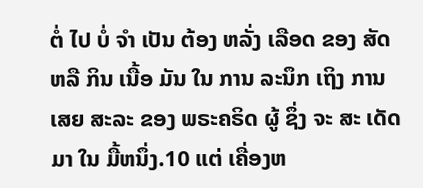ຕໍ່ ໄປ ບໍ່ ຈໍາ ເປັນ ຕ້ອງ ຫລັ່ງ ເລືອດ ຂອງ ສັດ ຫລື ກິນ ເນື້ອ ມັນ ໃນ ການ ລະນຶກ ເຖິງ ການ ເສຍ ສະລະ ຂອງ ພຣະຄຣິດ ຜູ້ ຊຶ່ງ ຈະ ສະ ເດັດ ມາ ໃນ ມື້ຫນຶ່ງ.10 ແຕ່ ເຄື່ອງຫ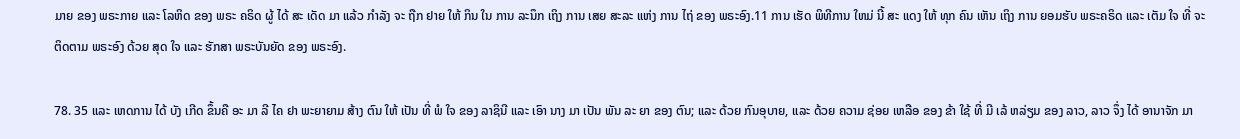ມາຍ ຂອງ ພຣະກາຍ ແລະ ໂລຫິດ ຂອງ ພຣະ ຄຣິດ ຜູ້ ໄດ້ ສະ ເດັດ ມາ ແລ້ວ ກໍາລັງ ຈະ ຖືກ ຢາຍ ໃຫ້ ກິນ ໃນ ການ ລະນຶກ ເຖິງ ການ ເສຍ ສະລະ ແຫ່ງ ການ ໄຖ່ ຂອງ ພຣະອົງ.11 ການ ເຮັດ ພິທີການ ໃຫມ່ ນີ້ ສະ ແດງ ໃຫ້ ທຸກ ຄົນ ເຫັນ ເຖິງ ການ ຍອມຮັບ ພຣະຄຣິດ ແລະ ເຕັມ ໃຈ ທີ່ ຈະ ຕິດຕາມ ພຣະອົງ ດ້ວຍ ສຸດ ໃຈ ແລະ ຮັກສາ ພຣະບັນຍັດ ຂອງ ພຣະອົງ.

78. 35 ແລະ ເຫດການ ໄດ້ ບັງ ເກີດ ຂຶ້ນຄື ອະ ມາ ລີ ໄຄ ຢາ ພະຍາຍາມ ສ້າງ ຕົນ ໃຫ້ ເປັນ ທີ່ ພໍ ໃຈ ຂອງ ລາຊິນີ ແລະ ເອົາ ນາງ ມາ ເປັນ ພັນ ລະ ຍາ ຂອງ ຕົນ; ແລະ ດ້ວຍ ກົນອຸບາຍ, ແລະ ດ້ວຍ ຄວາມ ຊ່ອຍ ເຫລືອ ຂອງ ຂ້າ ໃຊ້ ທີ່ ມີ ເລ້ ຫລ່ຽມ ຂອງ ລາວ, ລາວ ຈຶ່ງ ໄດ້ ອານາຈັກ ມາ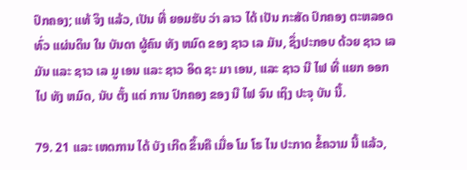ປົກຄອງ; ແທ້ ຈິງ ແລ້ວ, ເປັນ ທີ່ ຍອມຮັບ ວ່າ ລາວ ໄດ້ ເປັນ ກະສັດ ປົກຄອງ ຕະຫລອດ ທົ່ວ ແຜ່ນດິນ ໃນ ບັນດາ ຜູ້ຄົນ ທັງ ຫມົດ ຂອງ ຊາວ ເລ ມັນ, ຊຶ່ງປະກອບ ດ້ວຍ ຊາວ ເລ ມັນ ແລະ ຊາວ ເລ ມູ ເອນ ແລະ ຊາວ ອິດ ຊະ ມາ ເອນ, ແລະ ຊາວ ນີ ໄຟ ທີ່ ແຍກ ອອກ ໄປ ທັງ ຫມົດ, ນັບ ຕັ້ງ ແຕ່ ການ ປົກຄອງ ຂອງ ນີ ໄຟ ຈົນ ເຖິງ ປະຈຸ ບັນ ນີ້.

79. 21 ແລະ ເຫດການ ໄດ້ ບັງ ເກີດ ຂຶ້ນຄື ເມື່ອ ໂມ ໂຣ ໄນ ປະກາດ ຂໍ້ຄວາມ ນີ້ ແລ້ວ,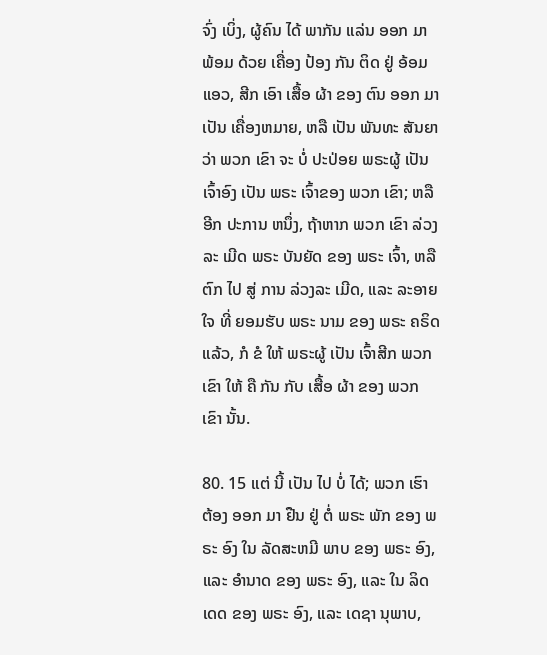ຈົ່ງ ເບິ່ງ, ຜູ້ຄົນ ໄດ້ ພາກັນ ແລ່ນ ອອກ ມາ ພ້ອມ ດ້ວຍ ເຄື່ອງ ປ້ອງ ກັນ ຕິດ ຢູ່ ອ້ອມ ແອວ, ສີກ ເອົາ ເສື້ອ ຜ້າ ຂອງ ຕົນ ອອກ ມາ ເປັນ ເຄື່ອງຫມາຍ, ຫລື ເປັນ ພັນທະ ສັນຍາ ວ່າ ພວກ ເຂົາ ຈະ ບໍ່ ປະປ່ອຍ ພຣະຜູ້ ເປັນ ເຈົ້າອົງ ເປັນ ພຣະ ເຈົ້າຂອງ ພວກ ເຂົາ; ຫລື ອີກ ປະການ ຫນຶ່ງ, ຖ້າຫາກ ພວກ ເຂົາ ລ່ວງ ລະ ເມີດ ພຣະ ບັນຍັດ ຂອງ ພຣະ ເຈົ້າ, ຫລື ຕົກ ໄປ ສູ່ ການ ລ່ວງລະ ເມີດ, ແລະ ລະອາຍ ໃຈ ທີ່ ຍອມຮັບ ພຣະ ນາມ ຂອງ ພຣະ ຄຣິດ ແລ້ວ, ກໍ ຂໍ ໃຫ້ ພຣະຜູ້ ເປັນ ເຈົ້າສີກ ພວກ ເຂົາ ໃຫ້ ຄື ກັນ ກັບ ເສື້ອ ຜ້າ ຂອງ ພວກ ເຂົາ ນັ້ນ.

80. 15 ແຕ່ ນີ້ ເປັນ ໄປ ບໍ່ ໄດ້; ພວກ ເຮົາ ຕ້ອງ ອອກ ມາ ຢືນ ຢູ່ ຕໍ່ ພຣະ ພັກ ຂອງ ພຣະ ອົງ ໃນ ລັດສະຫມີ ພາບ ຂອງ ພຣະ ອົງ, ແລະ ອໍານາດ ຂອງ ພຣະ ອົງ, ແລະ ໃນ ລິດ ເດດ ຂອງ ພຣະ ອົງ, ແລະ ເດຊາ ນຸພາບ,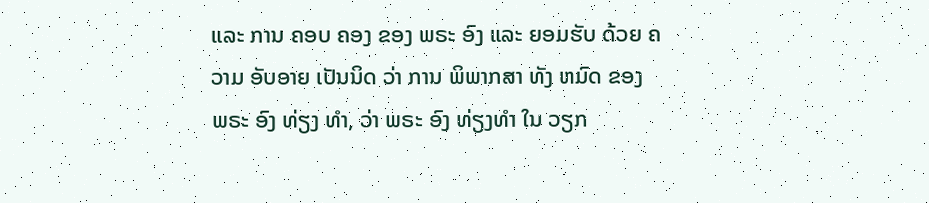ແລະ ການ ຄອບ ຄອງ ຂອງ ພຣະ ອົງ ແລະ ຍອມຮັບ ດ້ວຍ ຄວາມ ອັບອາຍ ເປັນນິດ ວ່າ ການ ພິພາກສາ ທັງ ຫມົດ ຂອງ ພຣະ ອົງ ທ່ຽງ ທໍາ, ວ່າ ພຣະ ອົງ ທ່ຽງທໍາ ໃນ ວຽກ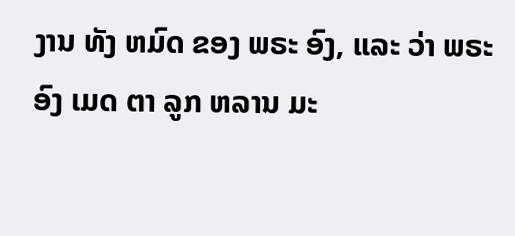ງານ ທັງ ຫມົດ ຂອງ ພຣະ ອົງ, ແລະ ວ່າ ພຣະ ອົງ ເມດ ຕາ ລູກ ຫລານ ມະ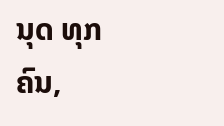ນຸດ ທຸກ ຄົນ,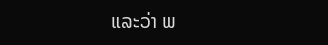ແລະວ່າ ພ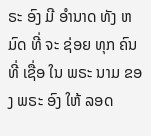ຣະ ອົງ ມີ ອໍານາດ ທັງ ຫມົດ ທີ່ ຈະ ຊ່ອຍ ທຸກ ຄົນ ທີ່ ເຊື່ອ ໃນ ພຣະ ນາມ ຂອງ ພຣະ ອົງ ໃຫ້ ລອດ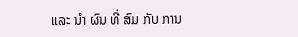ແລະ ນໍາ ຜົນ ທີ່ ສົມ ກັບ ການ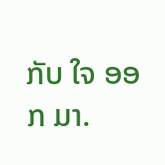ກັບ ໃຈ ອອກ ມາ.